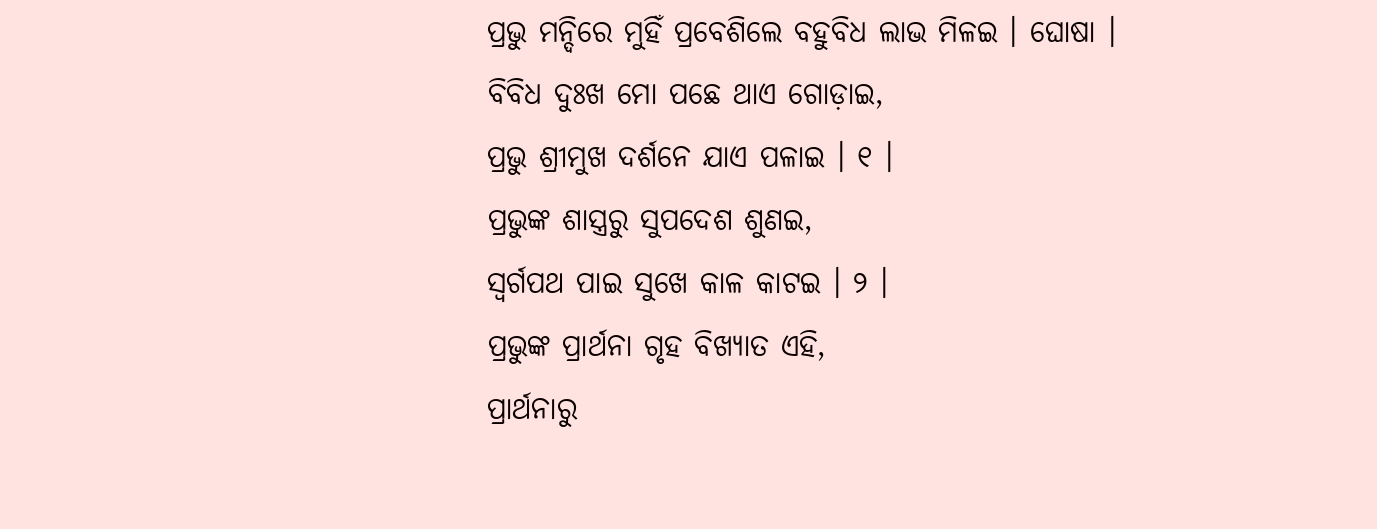ପ୍ରଭୁ ମନ୍ଦିରେ ମୁହିଁ ପ୍ରବେଶିଲେ ବହୁବିଧ ଲାଭ ମିଳଇ । ଘୋଷା ।
ବିବିଧ ଦୁଃଖ ମୋ ପଛେ ଥାଏ ଗୋଡ଼ାଇ,
ପ୍ରଭୁ ଶ୍ରୀମୁଖ ଦର୍ଶନେ ଯାଏ ପଳାଇ । ୧ ।
ପ୍ରଭୁଙ୍କ ଶାସ୍ତ୍ରରୁ ସୁପଦେଶ ଶୁଣଇ,
ସ୍ୱର୍ଗପଥ ପାଇ ସୁଖେ କାଳ କାଟଇ । ୨ ।
ପ୍ରଭୁଙ୍କ ପ୍ରାର୍ଥନା ଗୃହ ବିଖ୍ୟାତ ଏହି,
ପ୍ରାର୍ଥନାରୁ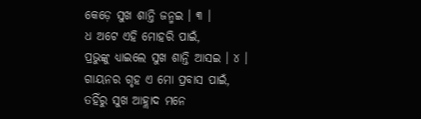କେଡ଼େ ସୁଖ ଶାନ୍ତି ଜନ୍ମଇ । ୩ ।
ଧ ଅଟେ ଏହି ମୋହରି ପାଇଁ,
ପ୍ରଭୁଙ୍କୁ ଧ୍ୟାଇଲେ ସୁଖ ଶାନ୍ତି ଆସଇ । ୪ ।
ଗାୟନର ଗୃହ ଏ ମୋ ପ୍ରବାସ ପାଇଁ,
ତହିଁରୁ ସୁଖ ଆହ୍ଲାଦ ମନେ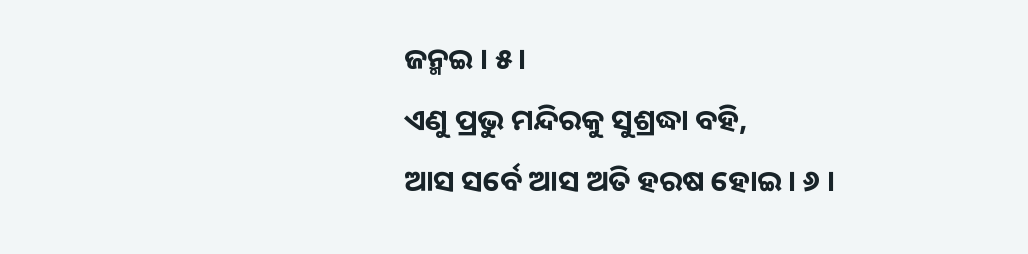ଜନ୍ମଇ । ୫ ।
ଏଣୁ ପ୍ରଭୁ ମନ୍ଦିରକୁ ସୁଶ୍ରଦ୍ଧା ବହି,
ଆସ ସର୍ବେ ଆସ ଅତି ହରଷ ହୋଇ । ୬ ।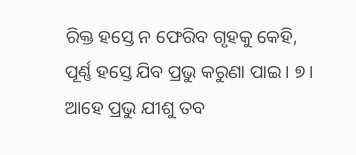ରିକ୍ତ ହସ୍ତେ ନ ଫେରିବ ଗୃହକୁ କେହି,
ପୂର୍ଣ୍ଣ ହସ୍ତେ ଯିବ ପ୍ରଭୁ କରୁଣା ପାଇ । ୭ ।
ଆହେ ପ୍ରଭୁ ଯୀଶୁ ତବ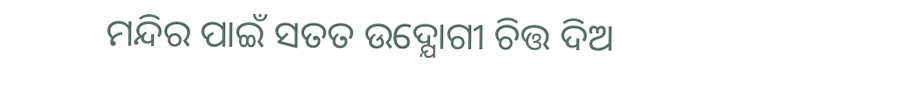ମନ୍ଦିର ପାଇଁ ସତତ ଉଦ୍ଯୋଗୀ ଚିତ୍ତ ଦିଅ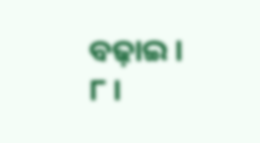ବଢ଼ାଇ । ୮ ।